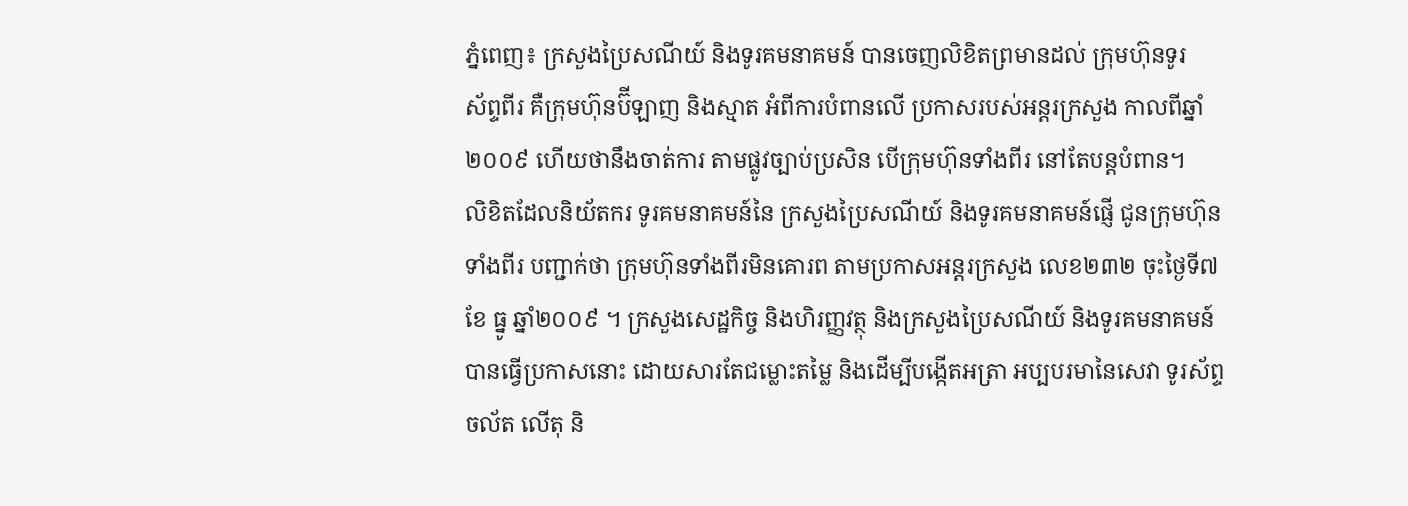ភ្នំពេញ៖ ក្រសួងប្រៃសណីយ៍ និងទូរគមនាគមន៍ បានចេញលិខិតព្រមានដល់ ក្រុមហ៊ុនទូរ
ស័ព្ទពីរ គឺក្រុមហ៊ុនប៊ីឡាញ និងស្មាត អំពីការបំពានលើ ប្រកាសរបស់អន្តរក្រសួង កាលពីឆ្នាំ
២០០៩ ហើយថានឹងចាត់ការ តាមផ្លូវច្បាប់ប្រសិន បើក្រុមហ៊ុនទាំងពីរ នៅតែបន្តបំពាន។
លិខិតដែលនិយ័តករ ទូរគមនាគមន៍នៃ ក្រសួងប្រៃសណីយ៍ និងទូរគមនាគមន៍ផ្ញើ ជូនក្រុមហ៊ុន
ទាំងពីរ បញ្ជាក់ថា ក្រុមហ៊ុនទាំងពីរមិនគោរព តាមប្រកាសអន្តរក្រសួង លេខ២៣២ ចុះថ្ងៃទី៧
ខែ ធ្នូ ឆ្នាំ២០០៩ ។ ក្រសួងសេដ្ឋកិច្ច និងហិរញ្ញវត្ថុ និងក្រសួងប្រៃសណីយ៍ និងទូរគមនាគមន៍
បានធ្វើប្រកាសនោះ ដោយសារតែជម្លោះតម្លៃ និងដើម្បីបង្កើតអត្រា អប្បបរមានៃសេវា ទូរស័ព្ទ
ចល័ត លើតុ និ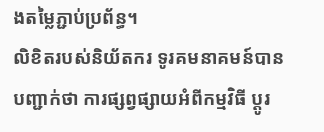ងតម្លៃភ្ជាប់ប្រព័ន្ធ។
លិខិតរបស់និយ័តករ ទូរគមនាគមន៍បាន បញ្ជាក់ថា ការផ្សព្វផ្សាយអំពីកម្មវិធី ប្ដូរ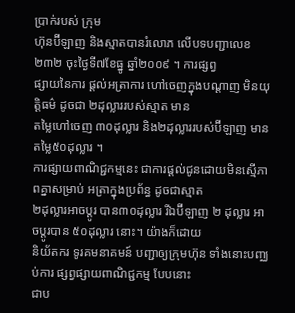ប្រាក់របស់ ក្រុម
ហ៊ុនប៊ីឡាញ និងស្មាតបានរំលោភ លើបទបញ្ជាលេខ ២៣២ ចុះថ្ងៃទី៧ខែធ្នូ ឆ្នាំ២០០៩ ។ ការផ្សព្វ
ផ្សាយនៃការ ផ្ដល់អត្រាការ ហៅចេញក្នុងបណ្ដាញ មិនយុត្ដិធម៌ ដូចជា ២ដុល្លាររបស់ស្មាត មាន
តម្លៃហៅចេញ ៣០ដុល្លារ និង២ដុល្លាររបស់ប៊ីឡាញ មានតម្លៃ៥០ដុល្លារ ។
ការផ្សាយពាណិជ្ជកម្មនេះ ជាការផ្ដល់ជូនដោយមិនស្មើភាពគ្នាសម្រាប់ អត្រាក្នុងប្រព័ន្ធ ដូចជាស្មាត
២ដុល្លារអាចប្ដូរ បាន៣០ដុល្លារ រីឯប៊ីឡាញ ២ ដុល្លារ អាចប្ដូរបាន ៥០ដុល្លារ នោះ។ យ៉ាងក៏ដោយ
និយ័តករ ទូរគមនាគមន៍ បញ្ជាឲ្យក្រុមហ៊ុន ទាំងនោះបញ្ឈប់ការ ផ្សព្វផ្សាយពាណិជ្ជកម្ម បែបនោះ
ជាប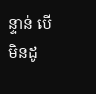ន្ទាន់ បើមិនដូ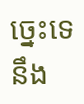ច្នេះទេ នឹង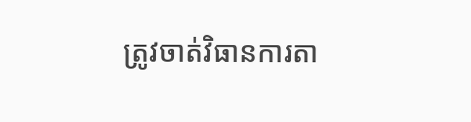ត្រូវចាត់វិធានការតា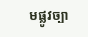មផ្លូវច្បា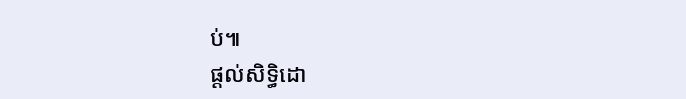ប់៕
ផ្តល់សិទ្ធិដោ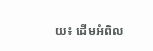យ៖ ដើមអំពិល